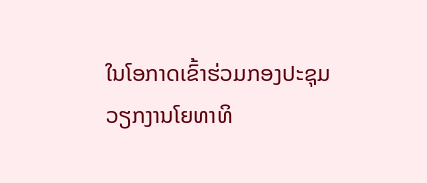ໃນໂອກາດເຂົ້າຮ່ວມກອງປະຊຸມ ວຽກງານໂຍທາທິ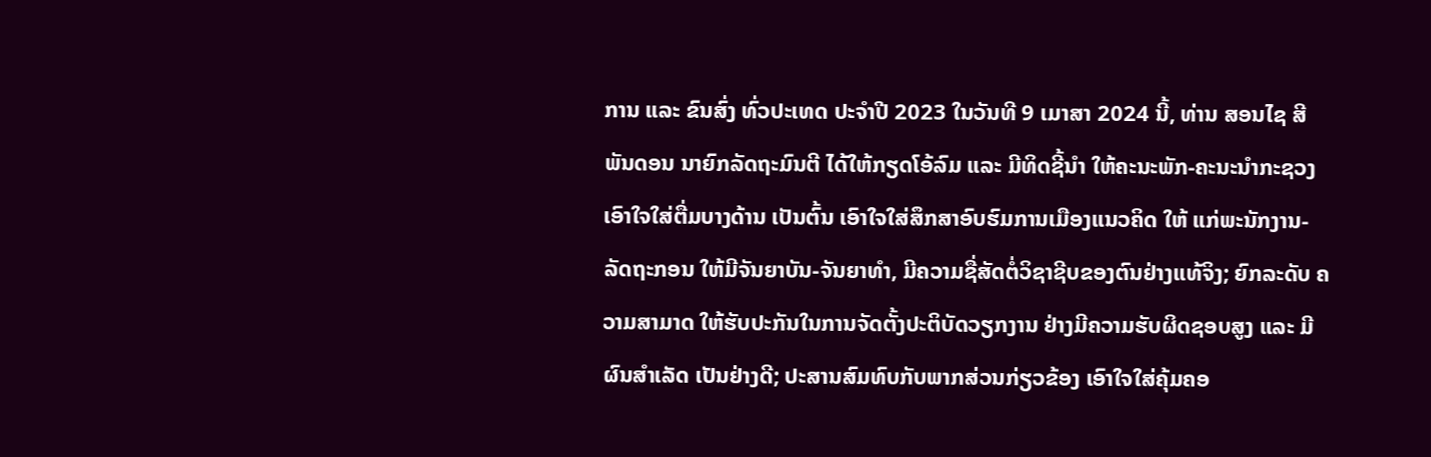ການ ແລະ ຂົນສົ່ງ ທົ່ວປະເທດ ປະຈຳປີ 2023 ໃນວັນທີ 9 ເມາສາ 2024 ນີ້, ທ່ານ ສອນໄຊ ສີພັນດອນ ນາຍົກລັດຖະມົນຕີ ໄດ້ໃຫ້ກຽດໂອ້ລົມ ແລະ ມີທິດຊີ້ນໍາ ໃຫ້ຄະນະພັກ-ຄະນະນຳກະຊວງ ເອົາໃຈໃສ່ຕື່ມບາງດ້ານ ເປັນຕົ້ນ ເອົາໃຈໃສ່ສຶກສາອົບຮົມການເມືອງແນວຄິດ ໃຫ້ ແກ່ພະນັກງານ-ລັດຖະກອນ ໃຫ້ມີຈັນຍາບັນ-ຈັນຍາທຳ, ມີຄວາມຊື່ສັດຕໍ່ວິຊາຊີບຂອງຕົນຢ່າງແທ້ຈິງ; ຍົກລະດັບ ຄວາມສາມາດ ໃຫ້ຮັບປະກັນໃນການຈັດຕັ້ງປະຕິບັດວຽກງານ ຢ່າງມີຄວາມຮັບຜິດຊອບສູງ ແລະ ມີຜົນສຳເລັດ ເປັນຢ່າງດີ; ປະສານສົມທົບກັບພາກສ່ວນກ່ຽວຂ້ອງ ເອົາໃຈໃສ່ຄຸ້ມຄອ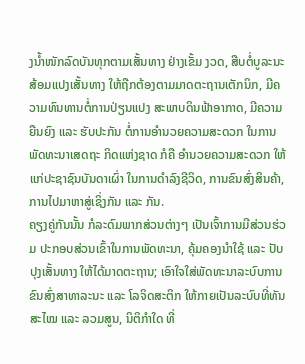ງນໍ້າໜັກລົດບັນທຸກຕາມເສັ້ນທາງ ຢ່າງເຂັ້ມ ງວດ, ສືບຕໍ່ບູລະນະສ້ອມແປງເສັ້ນທາງ ໃຫ້ຖືກຕ້ອງຕາມມາດຕະຖານເຕັກນິກ, ມີຄວາມທົນທານຕໍ່ການປ່ຽນແປງ ສະພາບດິນຟ້າອາກາດ, ມີຄວາມຍືນຍົງ ແລະ ຮັບປະກັນ ຕໍ່ການອຳນວຍຄວາມສະດວກ ໃນການພັດທະນາເສດຖະ ກິດແຫ່ງຊາດ ກໍຄື ອຳນວຍຄວາມສະດວກ ໃຫ້ແກ່ປະຊາຊົນບັນດາເຜົ່າ ໃນການດໍາລົງຊີວິດ, ການຂົນສົ່ງສິນຄ້າ, ການໄປມາຫາສູ່ເຊິ່ງກັນ ແລະ ກັນ.
ຄຽງຄູ່ກັນນັ້ນ ກໍລະດົມພາກສ່ວນຕ່າງໆ ເປັນເຈົ້າການມີສ່ວນຮ່ວມ ປະກອບສ່ວນເຂົ້າໃນການພັດທະນາ, ຄຸ້ມຄອງນໍາໃຊ້ ແລະ ປັບປຸງເສັ້ນທາງ ໃຫ້ໄດ້ມາດຕະຖານ; ເອົາໃຈໃສ່ພັດທະນາລະບົບການຂົນສົ່ງສາທາລະນະ ແລະ ໂລຈິດສະຕິກ ໃຫ້ກາຍເປັນລະບົບທີ່ທັນສະໄໝ ແລະ ລວມສູນ, ນິຕິກຳໃດ ທີ່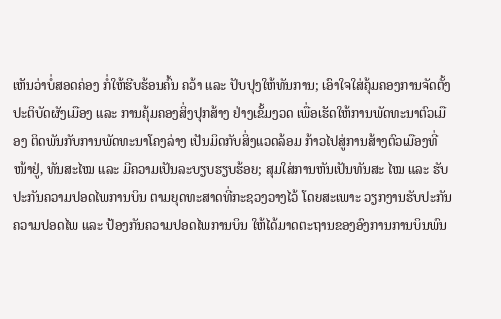ເຫັນວ່າບໍ່ສອດຄ່ອງ ກໍ່ໃຫ້ຮີບຮ້ອນຄົ້ນ ຄວ້າ ແລະ ປັບປຸງໃຫ້ທັນການ; ເອົາໃຈໃສ່ຄຸ້ມຄອງການຈັດຕັ້ງປະຕິບັດຜັງເມືອງ ແລະ ການຄຸ້ມຄອງສິ່ງປຸກສ້າງ ຢ່າງເຂັ້ມງວດ ເພື່ອເຮັດໃຫ້ການພັດທະນາຕົວເມືອງ ຕິດພັນກັບການພັດທະນາໂຄງລ່າງ ເປັນມິດກັບສິ່ງແວດລ້ອມ ກ້າວໄປສູ່ການສ້າງຕົວເມືອງທີ່ໜ້າຢູ່, ທັນສະໄໝ ແລະ ມີຄວາມເປັນລະບຽບຮຽບຮ້ອຍ; ສຸມໃສ່ການຫັນເປັນທັນສະ ໄໝ ແລະ ຮັບປະກັນຄວາມປອດໄພການບິນ ຕາມຍຸດທະສາດທີ່ກະຊວງວາງໄວ້ ໂດຍສະເພາະ ວຽກງານຮັບປະກັນ ຄວາມປອດໄພ ແລະ ປ້ອງກັນຄວາມປອດໄພການບິນ ໃຫ້ໄດ້ມາດຕະຖານຂອງອົງການການບິນພົນ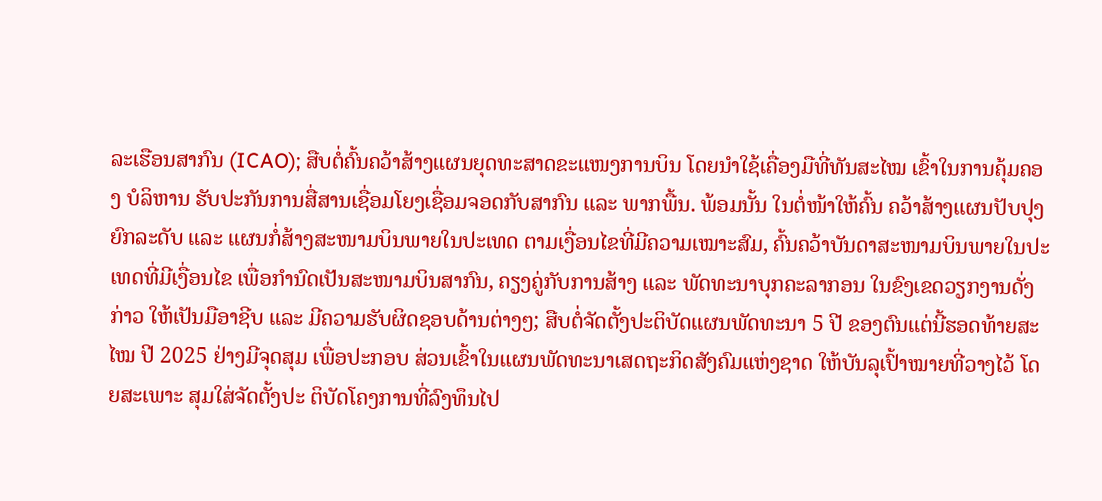ລະເຮືອນສາກົນ (ICAO); ສືບຕໍ່ຄົ້ນຄວ້າສ້າງແຜນຍຸດທະສາດຂະແໜງການບິນ ໂດຍນໍາໃຊ້ເຄື່ອງມືທີ່ທັນສະໄໝ ເຂົ້າໃນການຄຸ້ມຄອງ ບໍລິຫານ ຮັບປະກັນການສື່ສານເຊື່ອມໂຍງເຊື່ອມຈອດກັບສາກົນ ແລະ ພາກພື້ນ. ພ້ອມນັ້ນ ໃນຕໍ່ໜ້າໃຫ້ຄົ້ນ ຄວ້າສ້າງແຜນປັບປຸງຍົກລະດັບ ແລະ ແຜນກໍ່ສ້າງສະໜາມບິນພາຍໃນປະເທດ ຕາມເງື່ອນໄຂທີ່ມີຄວາມເໝາະສົມ, ຄົ້ນຄວ້າບັນດາສະໜາມບິນພາຍໃນປະເທດທີ່ມີເງື່ອນໄຂ ເພື່ອກໍານົດເປັນສະໜາມບິນສາກົນ, ຄຽງຄູ່ກັບການສ້າງ ແລະ ພັດທະນາບຸກຄະລາກອນ ໃນຂົງເຂດວຽກງານດັ່ງກ່າວ ໃຫ້ເປັນມືອາຊີບ ແລະ ມີຄວາມຮັບຜິດຊອບດ້ານຕ່າງໆ; ສືບຕໍ່ຈັດຕັ້ງປະຕິບັດແຜນພັດທະນາ 5 ປີ ຂອງຕົນແຕ່ນີ້ຮອດທ້າຍສະໄໝ ປີ 2025 ຢ່າງມີຈຸດສຸມ ເພື່ອປະກອບ ສ່ວນເຂົ້າໃນແຜນພັດທະນາເສດຖະກິດສັງຄົມແຫ່ງຊາດ ໃຫ້ບັນລຸເປົ້າໝາຍທີ່ວາງໄວ້ ໂດຍສະເພາະ ສຸມໃສ່ຈັດຕັ້ງປະ ຕິບັດໂຄງການທີ່ລົງທຶນໄປ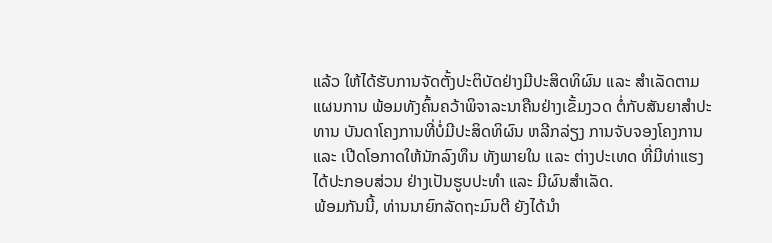ແລ້ວ ໃຫ້ໄດ້ຮັບການຈັດຕັ້ງປະຕິບັດຢ່າງມີປະສິດທິຜົນ ແລະ ສໍາເລັດຕາມແຜນການ ພ້ອມທັງຄົ້ນຄວ້າພິຈາລະນາຄືນຢ່າງເຂັ້ມງວດ ຕໍ່ກັບສັນຍາສໍາປະທານ ບັນດາໂຄງການທີ່ບໍ່ມີປະສິດທິຜົນ ຫລີກລ່ຽງ ການຈັບຈອງໂຄງການ ແລະ ເປີດໂອກາດໃຫ້ນັກລົງທຶນ ທັງພາຍໃນ ແລະ ຕ່າງປະເທດ ທີ່ມີທ່າແຮງໄດ້ປະກອບສ່ວນ ຢ່າງເປັນຮູບປະທໍາ ແລະ ມີຜົນສໍາເລັດ.
ພ້ອມກັນນີ້, ທ່ານນາຍົກລັດຖະມົນຕີ ຍັງໄດ້ນໍາ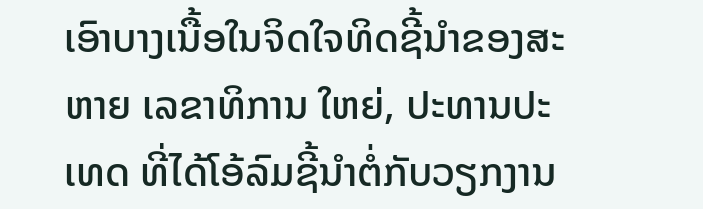ເອົາບາງເນື້ອໃນຈິດໃຈທິດຊີ້ນໍາຂອງສະຫາຍ ເລຂາທິການ ໃຫຍ່, ປະທານປະເທດ ທີ່ໄດ້ໂອ້ລົມຊີ້ນໍາຕໍ່ກັບວຽກງານ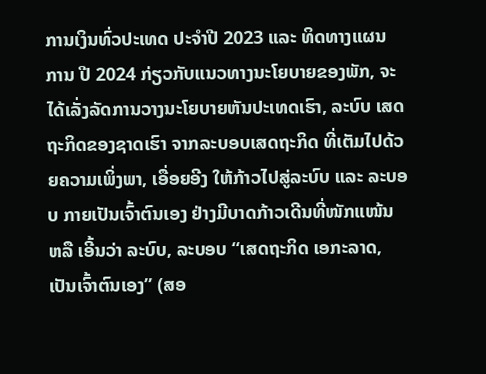ການເງິນທົ່ວປະເທດ ປະຈຳປີ 2023 ແລະ ທິດທາງແຜນ ການ ປີ 2024 ກ່ຽວກັບແນວທາງນະໂຍບາຍຂອງພັກ, ຈະໄດ້ເລັ່ງລັດການວາງນະໂຍບາຍຫັນປະເທດເຮົາ, ລະບົບ ເສດຖະກິດຂອງຊາດເຮົາ ຈາກລະບອບເສດຖະກິດ ທີ່ເຕັມໄປດ້ວຍຄວາມເພິ່ງພາ, ເອື່ອຍອີງ ໃຫ້ກ້າວໄປສູ່ລະບົບ ແລະ ລະບອບ ກາຍເປັນເຈົ້າຕົນເອງ ຢ່າງມີບາດກ້າວເດີນທີ່ໜັກແໜ້ນ ຫລື ເອີ້ນວ່າ ລະບົບ, ລະບອບ “ເສດຖະກິດ ເອກະລາດ, ເປັນເຈົ້າຕົນເອງ” (ສອ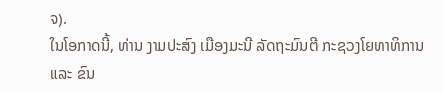ຈ).
ໃນໂອກາດນີ້, ທ່ານ ງາມປະສົງ ເມືອງມະນີ ລັດຖະມົນຕີ ກະຊວງໂຍທາທິການ ແລະ ຂົນ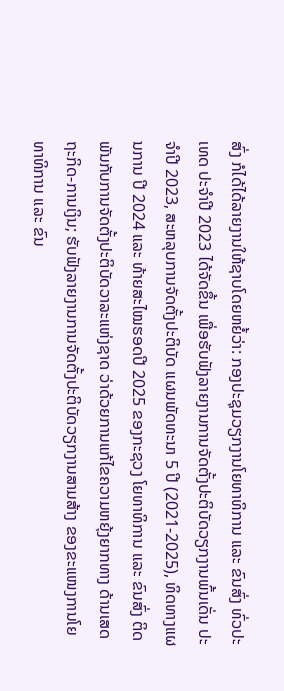ສົ່ງ ກໍໄດ້ໄດ້ລາຍງານໃຫ້ຊາບໂດຍຫຍໍ້ວ່າ: ກອງປະຊຸມວຽກງານໂຍທາທິການ ແລະ ຂົນສົ່ງ ທົ່ວປະເທດ ປະຈຳປີ 2023 ໄດ້ຈັດຂຶ້ນ ເພື່ອຮັບຟັງລາຍງານການຈັດຕັ້ງປະຕິບັດວຽກງານພົ້ນເດັ່ນ ປະຈໍາປີ 2023, ສະຫລຸບການຈັດຕັ້ງປະຕິບັດ ແຜນພັດທະນາ 5 ປີ (2021-2025), ທິດທາງແຜນການ ປີ 2024 ແລະ ທ້າຍສະໄໝຮອດປີ 2025 ຂອງກະຊວງ ໂຍທາທິການ ແລະ ຂົນສົ່ງ ຕິດພັນກັບການຈັດຕັ້ງປະຕິບັດວາລະແຫ່ງຊາດ ວ່າດ້ວຍການແກ້ໄຂຄວາມຫຍຸ້ງຍາກທາງ ດ້ານເສດຖະກິດ-ການເງິນ; ຮັບຟັງລາຍງານການຈັດຕັ້ງປະຕິບັດວຽກງານສາມສ້າງ ຂອງຂະແໜງການໂຍທາທິການ ແລະ ຂົນ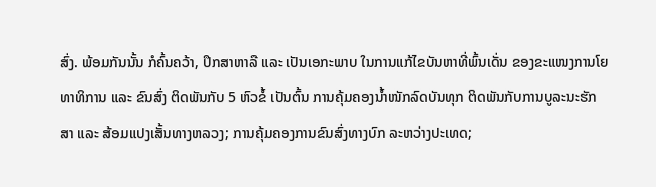ສົ່ງ. ພ້ອມກັນນັ້ນ ກໍຄົ້ນຄວ້າ, ປຶກສາຫາລື ແລະ ເປັນເອກະພາບ ໃນການແກ້ໄຂບັນຫາທີ່ພົ້ນເດັ່ນ ຂອງຂະແໜງການໂຍທາທິການ ແລະ ຂົນສົ່ງ ຕິດພັນກັບ 5 ຫົວຂໍ້ ເປັນຕົ້ນ ການຄຸ້ມຄອງນໍ້າໜັກລົດບັນທຸກ ຕິດພັນກັບການບູລະນະຮັກສາ ແລະ ສ້ອມແປງເສັ້ນທາງຫລວງ; ການຄຸ້ມຄອງການຂົນສົ່ງທາງບົກ ລະຫວ່າງປະເທດ;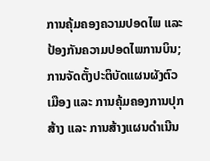ການຄຸ້ມຄອງຄວາມປອດໄພ ແລະ ປ້ອງກັນຄວາມປອດໄພການບິນ; ການຈັດຕັ້ງປະຕິບັດແຜນຜັງຕົວເມືອງ ແລະ ການຄຸ້ມຄອງການປຸກສ້າງ ແລະ ການສ້າງແຜນດໍາເນີນ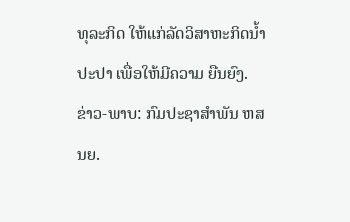ທຸລະກິດ ໃຫ້ແກ່ລັດວິສາຫະກິດນໍ້າປະປາ ເພື່ອໃຫ້ມີຄວາມ ຍືນຍົງ.
ຂ່າວ-ພາບ: ກົມປະຊາສຳພັນ ຫສນຍ.